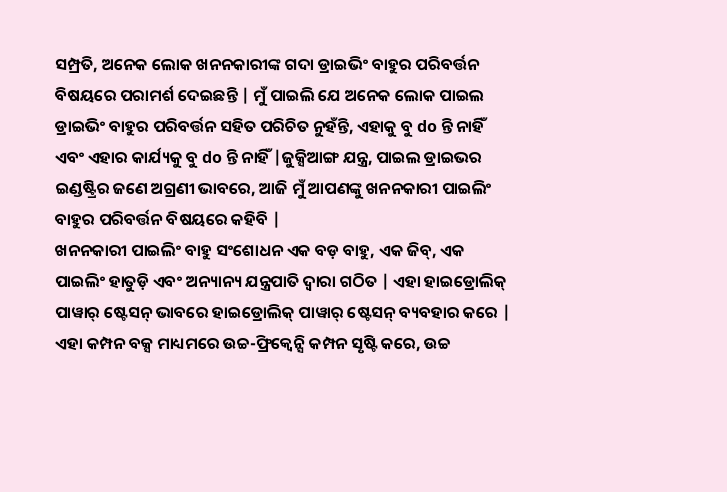ସମ୍ପ୍ରତି, ଅନେକ ଲୋକ ଖନନକାରୀଙ୍କ ଗଦା ଡ୍ରାଇଭିଂ ବାହୁର ପରିବର୍ତ୍ତନ ବିଷୟରେ ପରାମର୍ଶ ଦେଇଛନ୍ତି | ମୁଁ ପାଇଲି ଯେ ଅନେକ ଲୋକ ପାଇଲ ଡ୍ରାଇଭିଂ ବାହୁର ପରିବର୍ତ୍ତନ ସହିତ ପରିଚିତ ନୁହଁନ୍ତି, ଏହାକୁ ବୁ do ନ୍ତି ନାହିଁ ଏବଂ ଏହାର କାର୍ଯ୍ୟକୁ ବୁ do ନ୍ତି ନାହିଁ |ଜୁକ୍ସିଆଙ୍ଗ ଯନ୍ତ୍ର, ପାଇଲ ଡ୍ରାଇଭର ଇଣ୍ଡଷ୍ଟ୍ରିର ଜଣେ ଅଗ୍ରଣୀ ଭାବରେ, ଆଜି ମୁଁ ଆପଣଙ୍କୁ ଖନନକାରୀ ପାଇଲିଂ ବାହୁର ପରିବର୍ତ୍ତନ ବିଷୟରେ କହିବି |
ଖନନକାରୀ ପାଇଲିଂ ବାହୁ ସଂଶୋଧନ ଏକ ବଡ଼ ବାହୁ, ଏକ ଜିବ୍, ଏକ ପାଇଲିଂ ହାତୁଡ଼ି ଏବଂ ଅନ୍ୟାନ୍ୟ ଯନ୍ତ୍ରପାତି ଦ୍ୱାରା ଗଠିତ | ଏହା ହାଇଡ୍ରୋଲିକ୍ ପାୱାର୍ ଷ୍ଟେସନ୍ ଭାବରେ ହାଇଡ୍ରୋଲିକ୍ ପାୱାର୍ ଷ୍ଟେସନ୍ ବ୍ୟବହାର କରେ | ଏହା କମ୍ପନ ବକ୍ସ ମାଧ୍ୟମରେ ଉଚ୍ଚ-ଫ୍ରିକ୍ୱେନ୍ସି କମ୍ପନ ସୃଷ୍ଟି କରେ, ଉଚ୍ଚ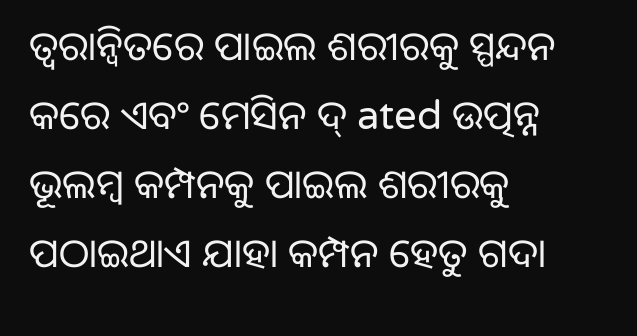ତ୍ୱରାନ୍ୱିତରେ ପାଇଲ ଶରୀରକୁ ସ୍ପନ୍ଦନ କରେ ଏବଂ ମେସିନ ଦ୍ ated ଉତ୍ପନ୍ନ ଭୂଲମ୍ବ କମ୍ପନକୁ ପାଇଲ ଶରୀରକୁ ପଠାଇଥାଏ ଯାହା କମ୍ପନ ହେତୁ ଗଦା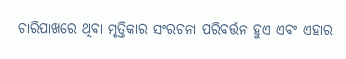ଚାରିପାଖରେ ଥିବା ମୃତ୍ତିକାର ସଂରଚନା ପରିବର୍ତ୍ତନ ହୁଏ ଏବଂ ଏହାର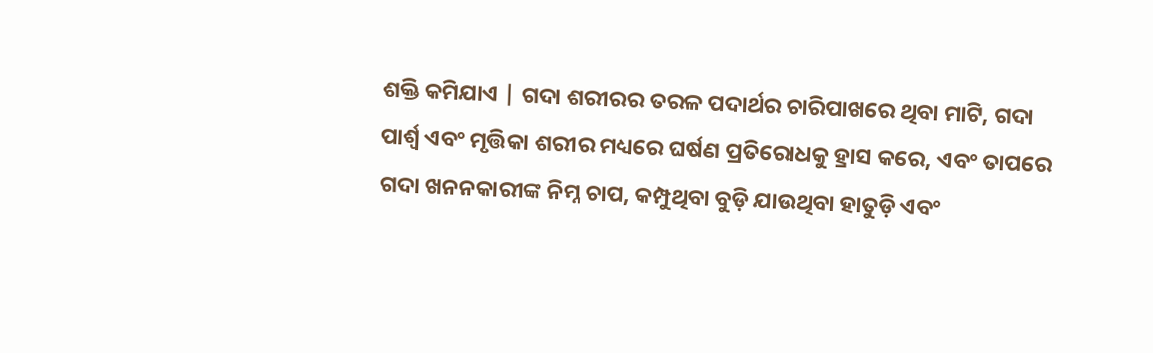ଶକ୍ତି କମିଯାଏ | ଗଦା ଶରୀରର ତରଳ ପଦାର୍ଥର ଚାରିପାଖରେ ଥିବା ମାଟି, ଗଦା ପାର୍ଶ୍ୱ ଏବଂ ମୃତ୍ତିକା ଶରୀର ମଧ୍ୟରେ ଘର୍ଷଣ ପ୍ରତିରୋଧକୁ ହ୍ରାସ କରେ, ଏବଂ ତାପରେ ଗଦା ଖନନକାରୀଙ୍କ ନିମ୍ନ ଚାପ, କମ୍ପୁଥିବା ବୁଡ଼ି ଯାଉଥିବା ହାତୁଡ଼ି ଏବଂ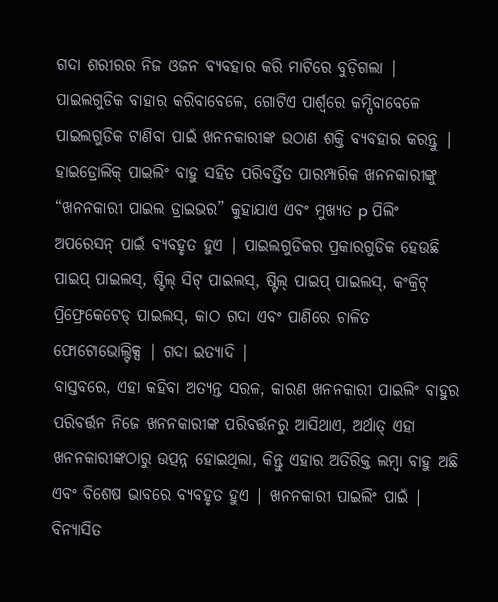ଗଦା ଶରୀରର ନିଜ ଓଜନ ବ୍ୟବହାର କରି ମାଟିରେ ବୁଡ଼ିଗଲା | ପାଇଲଗୁଡିକ ବାହାର କରିବାବେଳେ, ଗୋଟିଏ ପାର୍ଶ୍ୱରେ କମ୍ପିବାବେଳେ ପାଇଲଗୁଡିକ ଟାଣିବା ପାଇଁ ଖନନକାରୀଙ୍କ ଉଠାଣ ଶକ୍ତି ବ୍ୟବହାର କରନ୍ତୁ | ହାଇଡ୍ରୋଲିକ୍ ପାଇଲିଂ ବାହୁ ସହିତ ପରିବର୍ତ୍ତିତ ପାରମ୍ପାରିକ ଖନନକାରୀଙ୍କୁ “ଖନନକାରୀ ପାଇଲ ଡ୍ରାଇଭର” କୁହାଯାଏ ଏବଂ ମୁଖ୍ୟତ p ପିଲିଂ ଅପରେସନ୍ ପାଇଁ ବ୍ୟବହୃତ ହୁଏ | ପାଇଲଗୁଡିକର ପ୍ରକାରଗୁଡିକ ହେଉଛି ପାଇପ୍ ପାଇଲସ୍, ଷ୍ଟିଲ୍ ସିଟ୍ ପାଇଲସ୍, ଷ୍ଟିଲ୍ ପାଇପ୍ ପାଇଲସ୍, କଂକ୍ରିଟ୍ ପ୍ରିଫ୍ରେକେଟେଡ୍ ପାଇଲସ୍, କାଠ ଗଦା ଏବଂ ପାଣିରେ ଚାଳିତ ଫୋଟୋଭୋଲ୍ଟିକ୍ସ | ଗଦା ଇତ୍ୟାଦି |
ବାସ୍ତବରେ, ଏହା କହିବା ଅତ୍ୟନ୍ତ ସରଳ, କାରଣ ଖନନକାରୀ ପାଇଲିଂ ବାହୁର ପରିବର୍ତ୍ତନ ନିଜେ ଖନନକାରୀଙ୍କ ପରିବର୍ତ୍ତନରୁ ଆସିଥାଏ, ଅର୍ଥାତ୍ ଏହା ଖନନକାରୀଙ୍କଠାରୁ ଉତ୍ପନ୍ନ ହୋଇଥିଲା, କିନ୍ତୁ ଏହାର ଅତିରିକ୍ତ ଲମ୍ବା ବାହୁ ଅଛି ଏବଂ ବିଶେଷ ଭାବରେ ବ୍ୟବହୃତ ହୁଏ | ଖନନକାରୀ ପାଇଲିଂ ପାଇଁ | ବିନ୍ୟାସିତ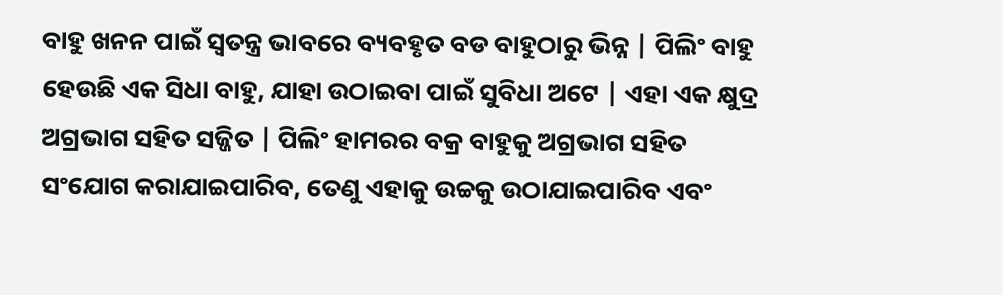ବାହୁ ଖନନ ପାଇଁ ସ୍ୱତନ୍ତ୍ର ଭାବରେ ବ୍ୟବହୃତ ବଡ ବାହୁଠାରୁ ଭିନ୍ନ | ପିଲିଂ ବାହୁ ହେଉଛି ଏକ ସିଧା ବାହୁ, ଯାହା ଉଠାଇବା ପାଇଁ ସୁବିଧା ଅଟେ | ଏହା ଏକ କ୍ଷୁଦ୍ର ଅଗ୍ରଭାଗ ସହିତ ସଜ୍ଜିତ | ପିଲିଂ ହାମରର ବକ୍ର ବାହୁକୁ ଅଗ୍ରଭାଗ ସହିତ ସଂଯୋଗ କରାଯାଇପାରିବ, ତେଣୁ ଏହାକୁ ଉଚ୍ଚକୁ ଉଠାଯାଇପାରିବ ଏବଂ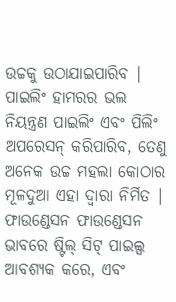ଉଚ୍ଚକୁ ଉଠାଯାଇପାରିବ | ପାଇଲିଂ ହାମରର ଭଲ ନିୟନ୍ତ୍ରଣ ପାଇଲିଂ ଏବଂ ପିଲିଂ ଅପରେସନ୍ କରିପାରିବ, ତେଣୁ ଅନେକ ଉଚ୍ଚ ମହଲା କୋଠାର ମୂଳଦୁଆ ଏହା ଦ୍ୱାରା ନିର୍ମିତ | ଫାଉଣ୍ଡେସନ ଫାଉଣ୍ଡେସନ ଭାବରେ ଷ୍ଟିଲ୍ ସିଟ୍ ପାଇଲ୍ସ ଆବଶ୍ୟକ କରେ, ଏବଂ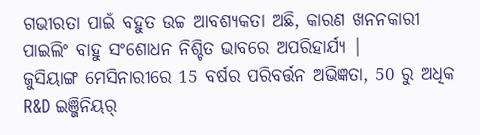ଗଭୀରତା ପାଇଁ ବହୁତ ଉଚ୍ଚ ଆବଶ୍ୟକତା ଅଛି, କାରଣ ଖନନକାରୀ ପାଇଲିଂ ବାହୁ ସଂଶୋଧନ ନିଶ୍ଚିତ ଭାବରେ ଅପରିହାର୍ଯ୍ୟ |
ଜୁସିୟାଙ୍ଗ ମେସିନାରୀରେ 15 ବର୍ଷର ପରିବର୍ତ୍ତନ ଅଭିଜ୍ଞତା, 50 ରୁ ଅଧିକ R&D ଇଞ୍ଜିନିୟର୍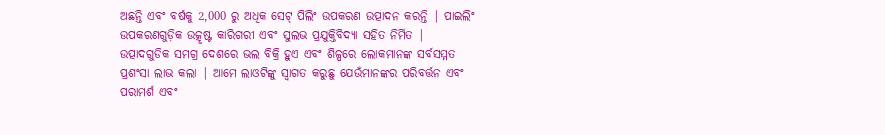ଅଛନ୍ତି ଏବଂ ବର୍ଷକୁ 2,000 ରୁ ଅଧିକ ସେଟ୍ ପିଲିଂ ଉପକରଣ ଉତ୍ପାଦନ କରନ୍ତି | ପାଇଲିଂ ଉପକରଣଗୁଡ଼ିକ ଉତ୍କୃଷ୍ଟ କାରିଗରୀ ଏବଂ ସୁଲଭ ପ୍ରଯୁକ୍ତିବିଦ୍ୟା ସହିତ ନିର୍ମିତ | ଉତ୍ପାଦଗୁଡିକ ସମଗ୍ର ଦେଶରେ ଭଲ ବିକ୍ରି ହୁଏ ଏବଂ ଶିଳ୍ପରେ ଲୋକମାନଙ୍କ ସର୍ବସମ୍ମତ ପ୍ରଶଂସା ଲାଭ କଲା | ଆମେ ଲାଓଟିଙ୍କୁ ସ୍ୱାଗତ କରୁଛୁ ଯେଉଁମାନଙ୍କର ପରିବର୍ତ୍ତନ ଏବଂ ପରାମର୍ଶ ଏବଂ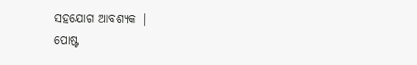ସହଯୋଗ ଆବଶ୍ୟକ |
ପୋଷ୍ଟ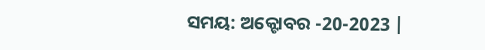ସମୟ: ଅକ୍ଟୋବର -20-2023 |